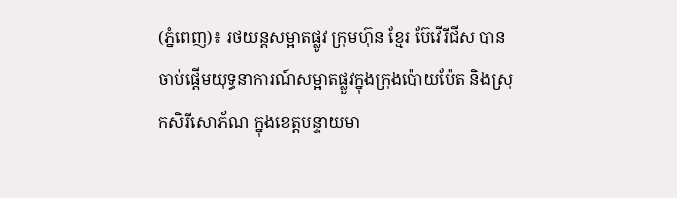(ភ្នំពេញ)៖ រថយន្តសម្អាតផ្លូវ ក្រុមហ៊ុន ខ្មែរ ប៊ែវើរីជីស បានចាប់ផ្តើមយុទ្ធនាការណ៍សម្អាតផ្លួវក្នុងក្រុងប៉ោយប៉ែត និងស្រុកសិរីសោភ័ណ ក្នុងខេត្តបន្ទាយមា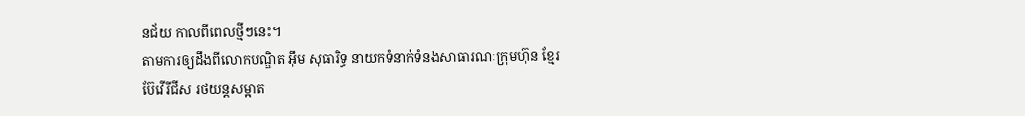នជ័យ កាលពីពេលថ្មីៗនេះ។
តាមការឲ្យដឹងពីលោកបណ្ឌិត អ៊ឹម សុធារិទ្ធ នាយកទំនាក់ទំនងសាធារណៈក្រុមហ៊ុន ខ្មែរ ប៊ែវើរីជីស រថយន្តសម្អាត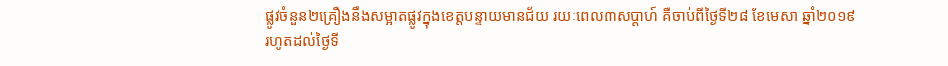ផ្លូវចំនួន២គ្រឿងនឹងសម្អាតផ្លូវក្នុងខេត្តបន្ទាយមានជ័យ រយៈពេល៣សប្តាហ៍ គឺចាប់ពីថ្ងៃទី២៨ ខែមេសា ឆ្នាំ២០១៩ រហូតដល់ថ្ងៃទី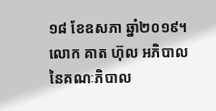១៨ ខែឧសភា ឆ្នាំ២០១៩។
លោក គាត ហ៊ុល អភិបាលនៃគណៈភិបាល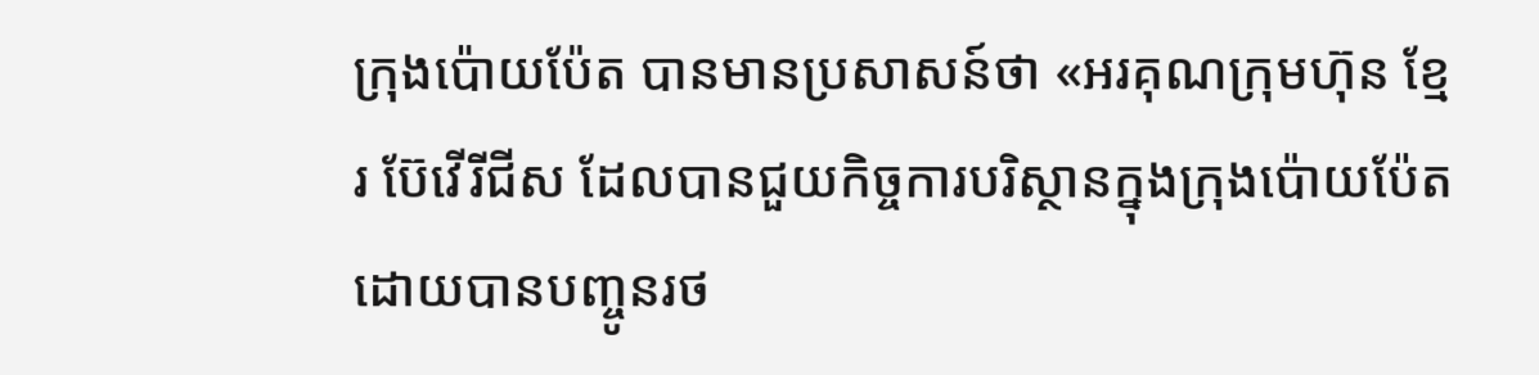ក្រុងប៉ោយប៉ែត បានមានប្រសាសន៍ថា «អរគុណក្រុមហ៊ុន ខ្មែរ ប៊ែវើរីជីស ដែលបានជួយកិច្ចការបរិស្ថានក្នុងក្រុងប៉ោយប៉ែត ដោយបានបញ្ចូនរថ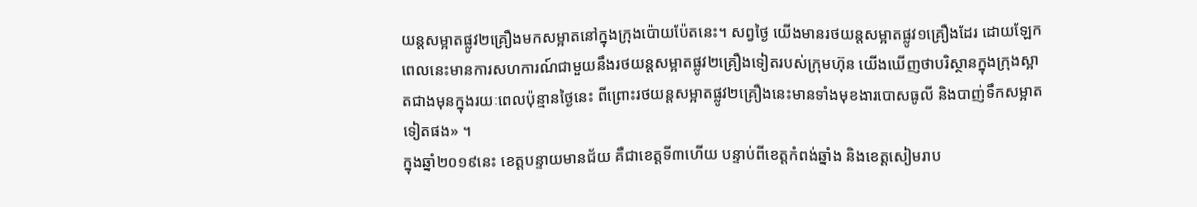យន្តសម្អាតផ្លូវ២គ្រឿងមកសម្អាតនៅក្នុងក្រុងប៉ោយប៉ែតនេះ។ សព្វថ្ងៃ យើងមានរថយន្តសម្អាតផ្លូវ១គ្រឿងដែរ ដោយឡែកពេលនេះមានការសហការណ៍ជាមួយនឹងរថយន្តសម្អាតផ្លូវ២គ្រឿងទៀតរបស់ក្រុមហ៊ុន យើងឃើញថាបរិស្ថានក្នុងក្រុងស្អាតជាងមុនក្នុងរយៈពេលប៉ុន្មានថ្ងៃនេះ ពីព្រោះរថយន្តសម្អាតផ្លូវ២គ្រឿងនេះមានទាំងមុខងារបោសធូលី និងបាញ់ទឹកសម្អាតទៀតផង» ។
ក្នុងឆ្នាំ២០១៩នេះ ខេត្តបន្ទាយមានជ័យ គឺជាខេត្តទី៣ហើយ បន្ទាប់ពីខេត្តកំពង់ឆ្នាំង និងខេត្តសៀមរាប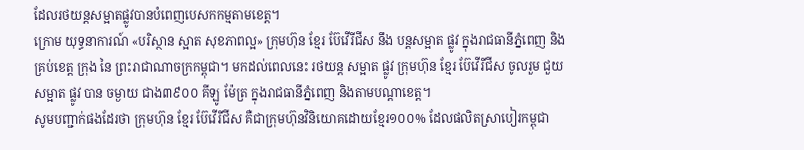ដែលរថយន្តសម្អាតផ្លូវបានបំពេញបេសកកម្មតាមខេត្ត។
ក្រោម យុទ្ធនាការណ៍ «បរិស្ថាន ស្អាត សុខភាពល្អ» ក្រុមហ៊ុន ខ្មែរ ប៊ែវើរីជីស នឹង បន្តសម្អាត ផ្លូវ ក្នុងរាជធានីភ្នំពេញ និង គ្រប់ខេត្ត ក្រុង នៃ ព្រះរាជាណាចក្រកម្ពុជា។ មកដល់ពេលនេះ រថយន្ត សម្អាត ផ្លូវ ក្រុមហ៊ុន ខ្មែរ ប៊ែវើរីជីស ចូលរួម ជួយ សម្អាត ផ្លូវ បាន ចម្ងាយ ជាង៣៩០០ គីឡូ ម៉ែត្រ ក្នុងរាជធានីភ្នំពេញ និងតាមបណ្តាខេត្ត។
សូមបញ្ជាក់ផងដែរថា ក្រុមហ៊ុន ខ្មែរ ប៊ែវើរីជីស គឺជាក្រុមហ៊ុនវិនិយោគដោយខ្មែរ១០០% ដែលផលិតស្រាបៀរកម្ពុជា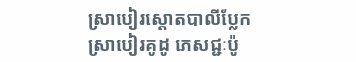ស្រាបៀរស្តោតបាលីប្លែក ស្រាបៀរគូដូ ភេសជ្ជៈប៉ូ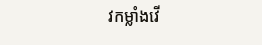វកម្លាំងវើ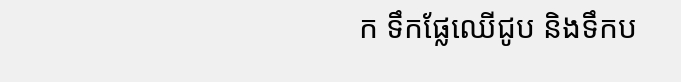ក ទឹកផ្លែឈើជូប និងទឹកប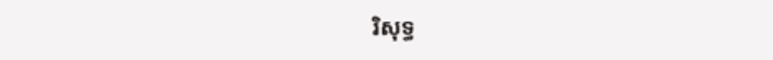រិសុទ្ធ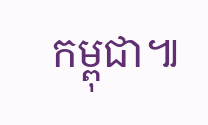កម្ពុជា៕